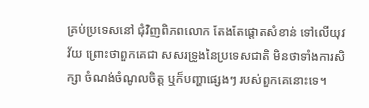គ្រប់ប្រទេសនៅ ជុំវិញពិភពលោក តែងតែផ្តោតសំខាន់ ទៅលើយុវវ័យ ព្រោះថាពួកគេជា សសរទ្រូងនៃប្រទេសជាតិ មិនថាទាំងការសិក្សា ចំណង់ចំណូលចិត្ត ឬក៏បញ្ហាផ្សេងៗ របស់ពួកគេនោះទេ។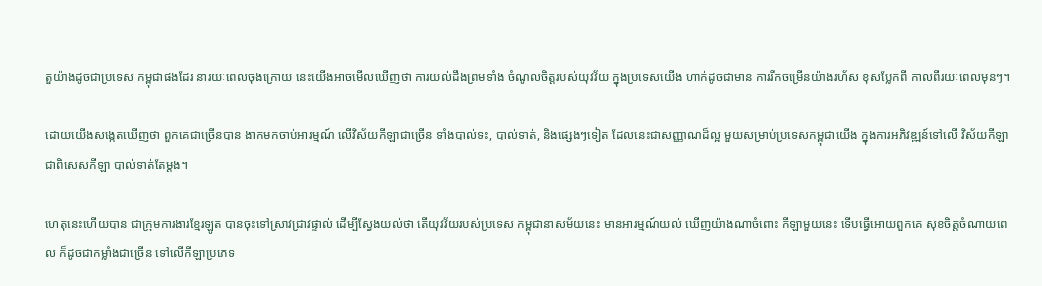តួយ៉ាងដូចជាប្រទេស កម្ពុជាផងដែរ នារយៈពេលចុងក្រោយ នេះយើងអាចមើលឃើញថា ការយល់ដឹងព្រមទាំង ចំណូលចិត្តរបស់យុវវ័យ ក្នុងប្រទេសយើង ហាក់ដូចជាមាន ការរីកចម្រើនយ៉ាងរហ័ស ខុសប្លែកពី កាលពីរយៈពេលមុនៗ។

ដោយយើងសង្កេតឃើញថា ពួកគេជាច្រើនបាន ងាកមកចាប់អារម្មណ៍ លើវិស័យកីឡាជាច្រើន ទាំងបាល់ទះ, បាល់ទាត់, និងផ្សេងៗទៀត ដែលនេះជាសញ្ញាណដ៏ល្អ មួយសម្រាប់ប្រទេសកម្ពុជាយើង ក្នុងការអភិវឌ្ឍន៍ទៅលើ វិស័យកីឡា ជាពិសេសកីឡា បាល់ទាត់តែម្តង។

ហេតុនេះហើយបាន ជាក្រុមការងារខ្មែរឡូត បានចុះទៅស្រាវជ្រាវផ្ទាល់ ដើម្បីស្វែងយល់ថា តើយុវវ័យរបស់ប្រទេស កម្ពុជានាសម័យនេះ មានអារម្មណ៍យល់ ឃើញយ៉ាងណាចំពោះ កីឡាមួយនេះ ទើបធ្វើអោយពួកគេ សុខចិត្តចំណាយពេល ក៏ដូចជាកម្លាំងជាច្រើន ទៅលើកីឡាប្រភេទ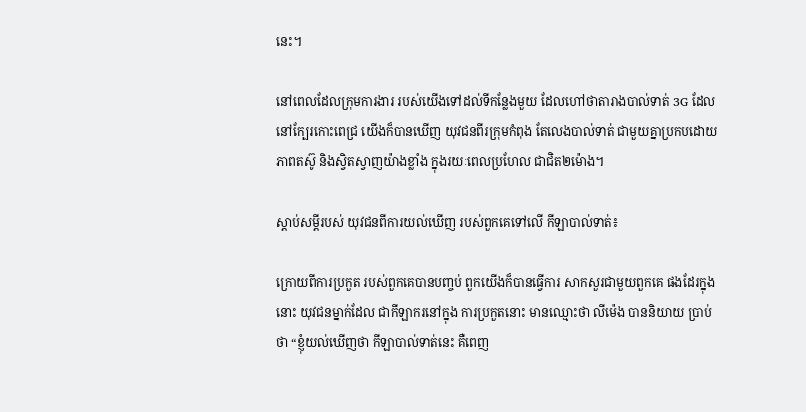នេះ។

នៅពេលដែលក្រុមការងារ របស់យើងទៅដល់ទីកន្លែងមួយ ដែលហៅថាតារាងបាល់ទាត់ 3G ដែលនៅក្បែរកោះពេជ្រ យើងក៏បានឃើញ យុវជនពីរក្រុមកំពុង តែលេងបាល់ទាត់ ជាមួយគ្នាប្រកបដោយភាពតស៊ូ និងស្វិតស្វាញយ៉ាងខ្លាំង ក្នុងរយៈពេលប្រហែល ជាជិត២ម៉ោង។

ស្តាប់សម្តីរបស់ យុវជនពីការយល់ឃើញ របស់ពួកគេទៅលើ កីឡាបាល់ទាត់៖

ក្រោយពីការប្រកួត របស់ពួកគេបានបញ្ចប់ ពួកយើងក៏បានធ្វើការ សាកសួរជាមួយពួកគេ ផងដែរក្នុងនោះ យុវជនម្នាក់ដែល ជាកីឡាករនៅក្នុង ការប្រកួតនោះ មានឈ្មោះថា លីម៉េង បាននិយាយ ប្រាប់ថា “ខ្ញុំយល់ឃើញថា កីឡាបាល់ទាត់នេះ គឺពេញ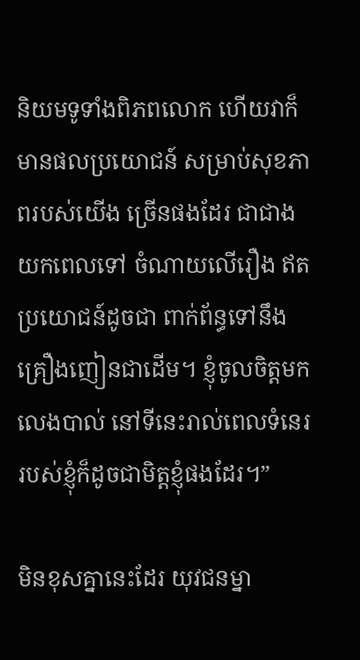និយមទូទាំងពិភពលោក ហើយវាក៏មានផលប្រយោជន៍ សម្រាប់សុខភាពរបស់យើង ច្រើនផងដែរ ជាជាងយកពេលទៅ ចំណាយលើរឿង ឥតប្រយោជន៍ដូចជា ពាក់ព័ន្ធទៅនឹង គ្រឿងញៀនជាដើម។ ខ្ញុំចូលចិត្តមកលេងបាល់ នៅទីនេះរាល់ពេលទំនេរ របស់ខ្ញុំក៏ដូចជាមិត្តខ្ញុំផងដែរ។”

មិនខុសគ្នានេះដែរ យុវជនម្នា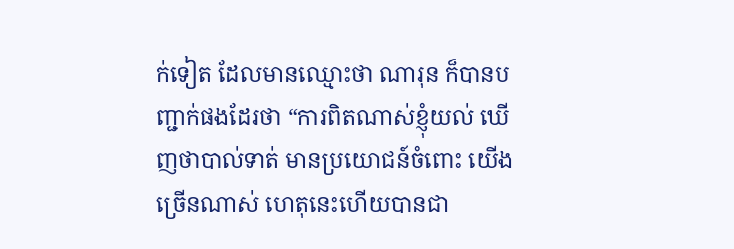ក់ទៀត ដែលមានឈ្មោះថា ណារុន ក៏បានបញ្ជាក់ផងដែរថា “ការពិតណាស់ខ្ញុំយល់ ឃើញថាបាល់ទាត់ មានប្រយោជន៍ចំពោះ យើងច្រើនណាស់ ហេតុនេះហើយបានជា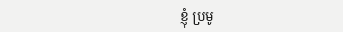ខ្ញុំ ប្រមូ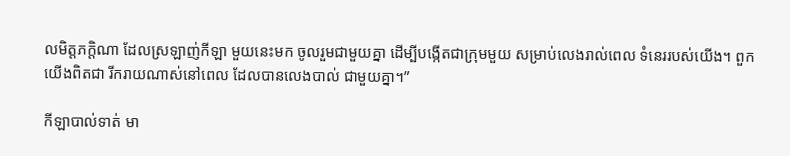លមិត្តភក្តិណា ដែលស្រឡាញ់កីឡា មួយនេះមក ចូលរួមជាមួយគ្នា ដើម្បីបង្កើតជាក្រុមមួយ សម្រាប់លេងរាល់ពេល ទំនេររបស់យើង។ ពួកយើងពិតជា រីករាយណាស់នៅពេល ដែលបានលេងបាល់ ជាមួយគ្នា។”

កីឡាបាល់ទាត់ មា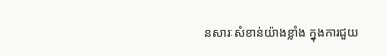នសារៈសំខាន់យ៉ាងខ្លាំង ក្នុងការជួយ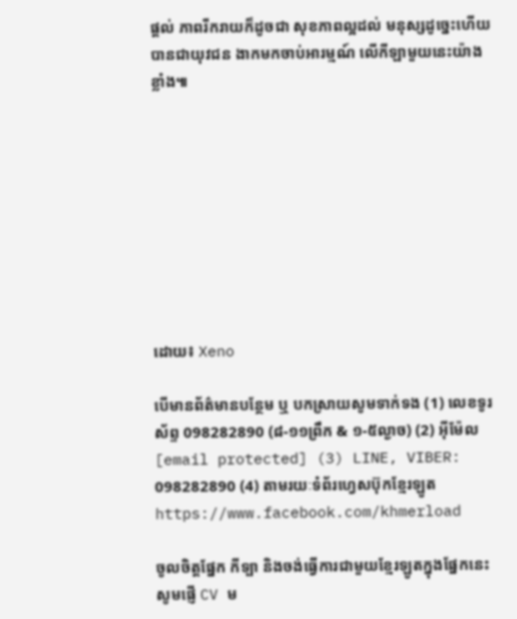ផ្តល់ ភាពរីករាយក៏ដូចជា សុខភាពល្អដល់ មនុស្សដូច្នេះហើយ បានជាយុវជន ងាកមកចាប់អារម្មណ៍ លើកីឡាមួយនេះយ៉ាងខ្លាំង៕









ដោយ៖ Xeno

បើមានព័ត៌មានបន្ថែម ឬ បកស្រាយសូមទាក់ទង (1) លេខទូរស័ព្ទ 098282890 (៨-១១ព្រឹក & ១-៥ល្ងាច) (2) អ៊ីម៉ែល [email protected] (3) LINE, VIBER: 098282890 (4) តាមរយៈទំព័រហ្វេសប៊ុកខ្មែរឡូត https://www.facebook.com/khmerload

ចូលចិត្តផ្នែក កីទ្បា និងចង់ធ្វើការជាមួយខ្មែរឡូតក្នុងផ្នែកនេះ សូមផ្ញើ CV ម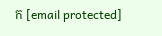ក [email protected]